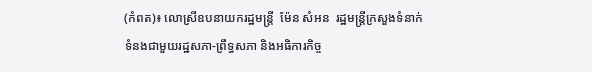(កំពត)៖ លោស្រីឧបនាយករដ្ឋមន្ត្រី  ម៉ែន សំអន  រដ្ឋមន្ត្រីក្រសួងទំនាក់ទំនងជាមួយរដ្ឋសភា-ព្រឹទ្ធសភា និងអធិការកិច្ច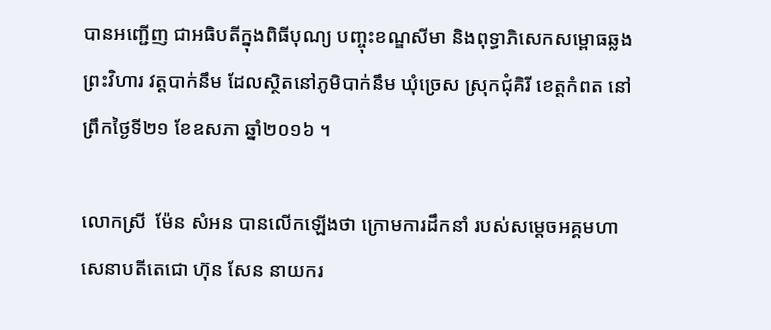បានអញ្ជើញ ជាអធិបតីក្នុងពិធីបុណ្យ បញ្ចុះខណ្ឌសីមា និងពុទ្ធាភិសេកសម្ពោធឆ្លងព្រះវិហារ វត្តបាក់នឹម ដែលស្ថិតនៅភូមិបាក់នឹម ឃុំច្រេស ស្រុកជុំគិរី ខេត្ដកំពត នៅព្រឹកថ្ងៃទី២១ ខែឧសភា ឆ្នាំ២០១៦ ។

លោកស្រី  ម៉ែន សំអន បានលើកឡើងថា ក្រោមការដឹកនាំ របស់សម្តេចអគ្គមហាសេនាបតីតេជោ ហ៊ុន សែន នាយករ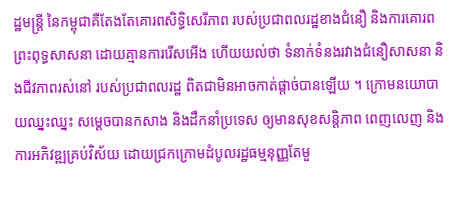ដ្ឋមន្ត្រី នៃកម្ពុជាគឺតែងតែគោរពសិទ្ធិសេរីភាព របស់ប្រជាពលរដ្ឋខាងជំនឿ និងការគោរពព្រះពុទ្ធសាសនា ដោយគ្មានការរើសអើង ហើយយល់ថា ទំនាក់ទំនងរវាងជំនឿសាសនា និងជីវភាពរស់នៅ របស់ប្រជាពលរដ្ឋ ពិតជាមិនអាចកាត់ផ្ដាច់បានឡើយ ។ ក្រោមនយោបាយឈ្នះឈ្នះ សម្តេចបានកសាង និងដឹកនាំប្រទេស ឲ្យមានសុខសន្តិភាព ពេញលេញ និងការអភិវឌ្ឍគ្រប់វិស័យ ដោយជ្រកក្រោមដំបូលរដ្ឋធម្មនុញ្ញតែមួ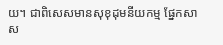យ។ ជាពិសេសមានសុខុដុមនីយកម្ម ផ្នែកសាស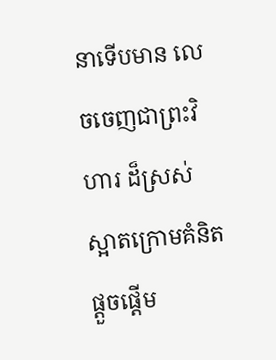នាទើបមាន លេចចេញជាព្រះវិហារ ដ៏ស្រស់  ស្អាតក្រោមគំនិតផ្តួចផ្តើម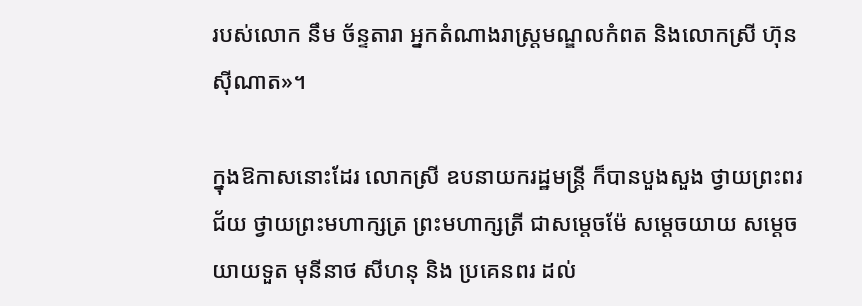របស់លោក នឹម ច័ន្ទតារា អ្នកតំណាងរាស្ត្រមណ្ឌលកំពត និងលោកស្រី ហ៊ុន ស៊ីណាត»។

ក្នុងឱកាសនោះដែរ លោកស្រី ឧបនាយករដ្ឋមន្ត្រី ក៏បានបួងសួង ថ្វាយព្រះពរជ័យ ថ្វាយព្រះមហាក្សត្រ ព្រះមហាក្សត្រី ជាសម្តេចម៉ែ សម្តេចយាយ សម្តេចយាយទួត មុនីនាថ សីហនុ និង ប្រគេនពរ ដល់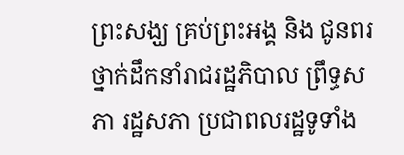ព្រះសង្ឃ គ្រប់ព្រះអង្គ និង ជូនពរថ្នាក់ដឹកនាំរាជរដ្ឋភិបាល ព្រឹទ្ធសភា រដ្ឋសភា ប្រជាពលរដ្ឋទូទាំង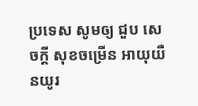ប្រទេស សូមឲ្យ ជួប សេចក្តី សុខចម្រើន អាយុយឺនយូរ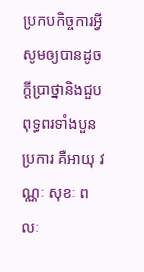ប្រកបកិច្ចការអ្វីសូមឲ្យបានដូច ក្តីប្រាថ្នានិងជួបពុទ្ធពរទាំងបួនប្រការ គឺអាយុ វណ្ណៈ សុខៈ ពលៈ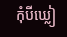កុំបីឃ្លៀ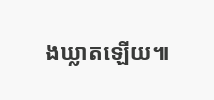ងឃ្លាតឡើយ៕